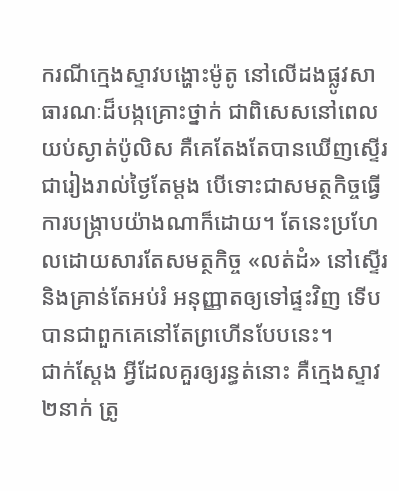ករណីក្មេងស្ទាវបង្ហោះម៉ូតូ នៅលើដងផ្លូវសាធារណៈដ៏បង្កគ្រោះថ្នាក់ ជាពិសេសនៅពេលយប់ស្ងាត់ប៉ូលិស គឺគេតែងតែបានឃើញស្ទើរជារៀងរាល់ថ្ងៃតែម្តង បើទោះជាសមត្ថកិច្ចធ្វើការបង្រ្កាបយ៉ាងណាក៏ដោយ។ តែនេះប្រហែលដោយសារតែសមត្ថកិច្ច «លត់ដំ» នៅស្ទើរ និងគ្រាន់តែអប់រំ អនុញ្ញាតឲ្យទៅផ្ទះវិញ ទើបបានជាពួកគេនៅតែព្រហើនបែបនេះ។
ជាក់ស្តែង អ្វីដែលគួរឲ្យរន្ធត់នោះ គឺក្មេងស្ទាវ២នាក់ ត្រូ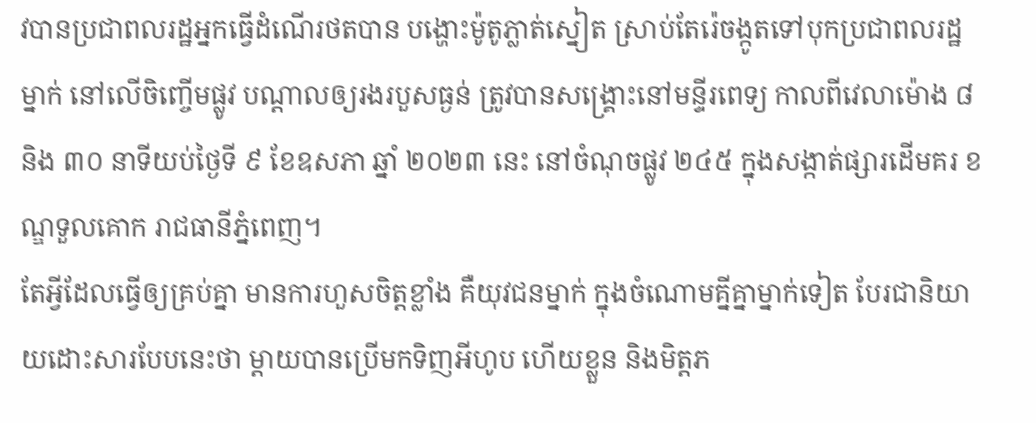វបានប្រជាពលរដ្ឋអ្នកធ្វើដំណើរថតបាន បង្ហោះម៉ូតូភ្លាត់ស្នៀត ស្រាប់តែរ៉េចង្កូតទៅបុកប្រជាពលរដ្ឋម្នាក់ នៅលើចិញ្ចើមផ្លូវ បណ្តាលឲ្យរងរបួសធ្ងន់ ត្រូវបានសង្គ្រោះនៅមន្ទីរពេទ្យ កាលពីវេលាម៉ោង ៨ និង ៣០ នាទីយប់ថ្ងៃទី ៩ ខែឧសភា ឆ្នាំ ២០២៣ នេះ នៅចំណុចផ្លូវ ២៤៥ ក្នុងសង្កាត់ផ្សារដើមគរ ខណ្ឌទួលគោក រាជធានីភ្នំពេញ។
តែអ្វីដែលធ្វើឲ្យគ្រប់គ្នា មានការហួសចិត្តខ្លាំង គឺយុវជនម្នាក់ ក្នុងចំណោមគ្នីគ្នាម្នាក់ទៀត បែរជានិយាយដោះសារបែបនេះថា ម្តាយបានប្រើមកទិញអីហូប ហើយខ្លួន និងមិត្តភ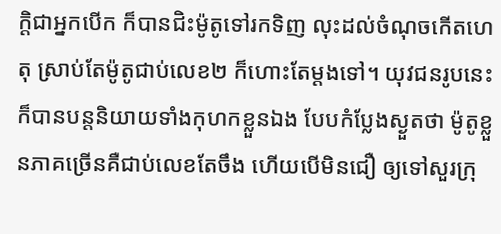ក្តិជាអ្នកបើក ក៏បានជិះម៉ូតូទៅរកទិញ លុះដល់ចំណុចកើតហេតុ ស្រាប់តែម៉ូតូជាប់លេខ២ ក៏ហោះតែម្តងទៅ។ យុវជនរូបនេះ ក៏បានបន្តនិយាយទាំងកុហកខ្លួនឯង បែបកំប្លែងស្ងួតថា ម៉ូតូខ្លួនភាគច្រើនគឺជាប់លេខតែចឹង ហើយបើមិនជឿ ឲ្យទៅសួរក្រុ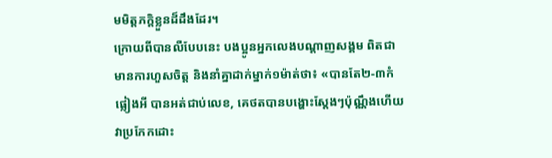មមិត្តភក្តិខ្លួនដ៏ដឹងដែរ។
ក្រោយពីបានលឺបែបនេះ បងប្អូនអ្នកលេងបណ្តាញសង្គម ពិតជាមានការហួសចិត្ត និងនាំគ្នាដាក់ម្នាក់១ម៉ាត់ថា៖ «បានតែ២-៣កំផ្លៀងអី បានអត់ជាប់លេខ, គេថតបានបង្ហោះស្តែងៗប៉ុណ្ណឹងហើយ វាប្រកែកដោះ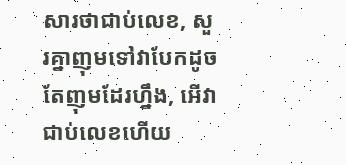សារថាជាប់លេខ, សួរគ្នាញុមទៅវាបែកដូចតែញុមដែរហ្នឹង, អើវាជាប់លេខហើយ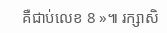គឺជាប់លេខ 8 »៕ រក្សាសិ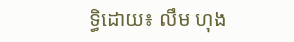ទ្ធិដោយ៖ លឹម ហុង